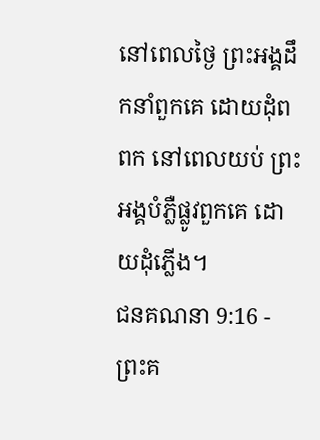នៅពេលថ្ងៃ ព្រះអង្គដឹកនាំពួកគេ ដោយដុំពពក នៅពេលយប់ ព្រះអង្គបំភ្លឺផ្លូវពួកគេ ដោយដុំភ្លើង។
ជនគណនា 9:16 - ព្រះគ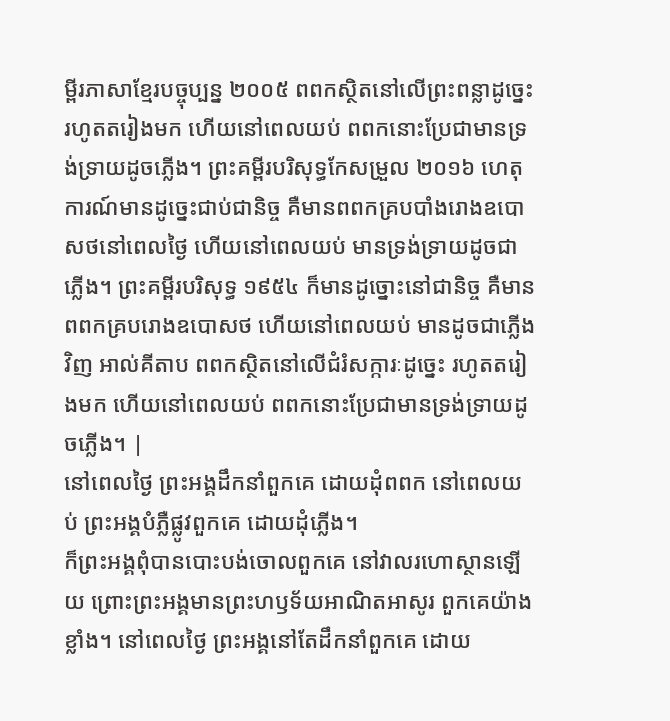ម្ពីរភាសាខ្មែរបច្ចុប្បន្ន ២០០៥ ពពកស្ថិតនៅលើព្រះពន្លាដូច្នេះ រហូតតរៀងមក ហើយនៅពេលយប់ ពពកនោះប្រែជាមានទ្រង់ទ្រាយដូចភ្លើង។ ព្រះគម្ពីរបរិសុទ្ធកែសម្រួល ២០១៦ ហេតុការណ៍មានដូច្នេះជាប់ជានិច្ច គឺមានពពកគ្របបាំងរោងឧបោសថនៅពេលថ្ងៃ ហើយនៅពេលយប់ មានទ្រង់ទ្រាយដូចជាភ្លើង។ ព្រះគម្ពីរបរិសុទ្ធ ១៩៥៤ ក៏មានដូច្នោះនៅជានិច្ច គឺមានពពកគ្របរោងឧបោសថ ហើយនៅពេលយប់ មានដូចជាភ្លើងវិញ អាល់គីតាប ពពកស្ថិតនៅលើជំរំសក្ការៈដូច្នេះ រហូតតរៀងមក ហើយនៅពេលយប់ ពពកនោះប្រែជាមានទ្រង់ទ្រាយដូចភ្លើង។ |
នៅពេលថ្ងៃ ព្រះអង្គដឹកនាំពួកគេ ដោយដុំពពក នៅពេលយប់ ព្រះអង្គបំភ្លឺផ្លូវពួកគេ ដោយដុំភ្លើង។
ក៏ព្រះអង្គពុំបានបោះបង់ចោលពួកគេ នៅវាលរហោស្ថានឡើយ ព្រោះព្រះអង្គមានព្រះហឫទ័យអាណិតអាសូរ ពួកគេយ៉ាងខ្លាំង។ នៅពេលថ្ងៃ ព្រះអង្គនៅតែដឹកនាំពួកគេ ដោយ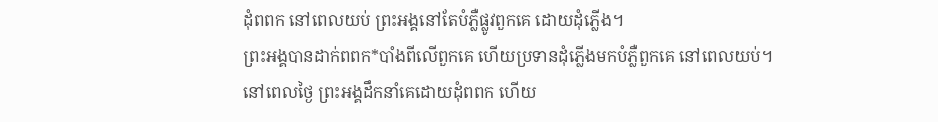ដុំពពក នៅពេលយប់ ព្រះអង្គនៅតែបំភ្លឺផ្លូវពួកគេ ដោយដុំភ្លើង។
ព្រះអង្គបានដាក់ពពក*បាំងពីលើពួកគេ ហើយប្រទានដុំភ្លើងមកបំភ្លឺពួកគេ នៅពេលយប់។
នៅពេលថ្ងៃ ព្រះអង្គដឹកនាំគេដោយដុំពពក ហើយ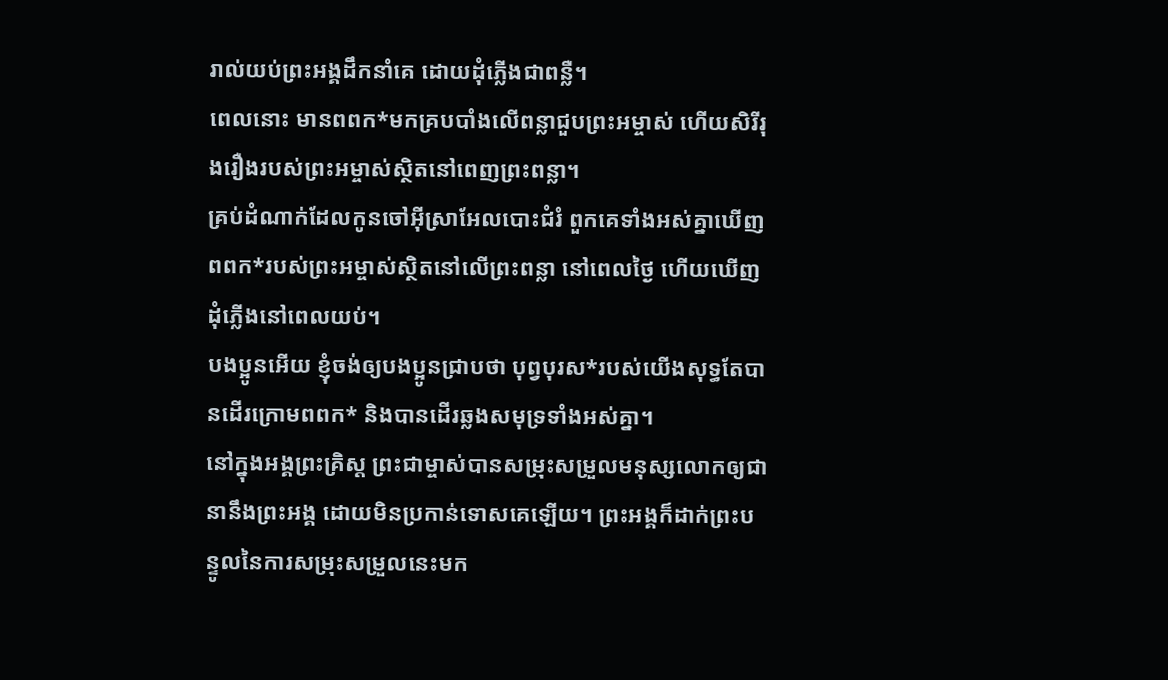រាល់យប់ព្រះអង្គដឹកនាំគេ ដោយដុំភ្លើងជាពន្លឺ។
ពេលនោះ មានពពក*មកគ្របបាំងលើពន្លាជួបព្រះអម្ចាស់ ហើយសិរីរុងរឿងរបស់ព្រះអម្ចាស់ស្ថិតនៅពេញព្រះពន្លា។
គ្រប់ដំណាក់ដែលកូនចៅអ៊ីស្រាអែលបោះជំរំ ពួកគេទាំងអស់គ្នាឃើញពពក*របស់ព្រះអម្ចាស់ស្ថិតនៅលើព្រះពន្លា នៅពេលថ្ងៃ ហើយឃើញដុំភ្លើងនៅពេលយប់។
បងប្អូនអើយ ខ្ញុំចង់ឲ្យបងប្អូនជ្រាបថា បុព្វបុរស*របស់យើងសុទ្ធតែបានដើរក្រោមពពក* និងបានដើរឆ្លងសមុទ្រទាំងអស់គ្នា។
នៅក្នុងអង្គព្រះគ្រិស្ត ព្រះជាម្ចាស់បានសម្រុះសម្រួលមនុស្សលោកឲ្យជានានឹងព្រះអង្គ ដោយមិនប្រកាន់ទោសគេឡើយ។ ព្រះអង្គក៏ដាក់ព្រះបន្ទូលនៃការសម្រុះសម្រួលនេះមក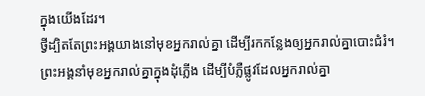ក្នុងយើងដែរ។
ថ្វីដ្បិតតែព្រះអង្គយាងនៅមុខអ្នករាល់គ្នា ដើម្បីរកកន្លែងឲ្យអ្នករាល់គ្នាបោះជំរំ។ ព្រះអង្គនាំមុខអ្នករាល់គ្នាក្នុងដុំភ្លើង ដើម្បីបំភ្លឺផ្លូវដែលអ្នករាល់គ្នា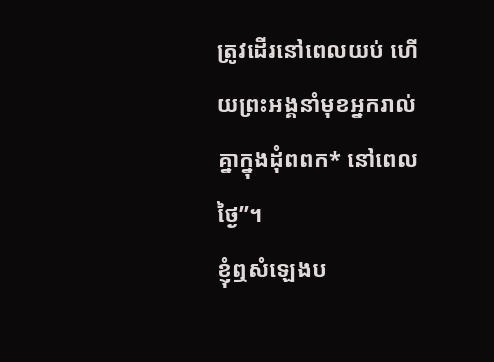ត្រូវដើរនៅពេលយប់ ហើយព្រះអង្គនាំមុខអ្នករាល់គ្នាក្នុងដុំពពក* នៅពេលថ្ងៃ”។
ខ្ញុំឮសំឡេងប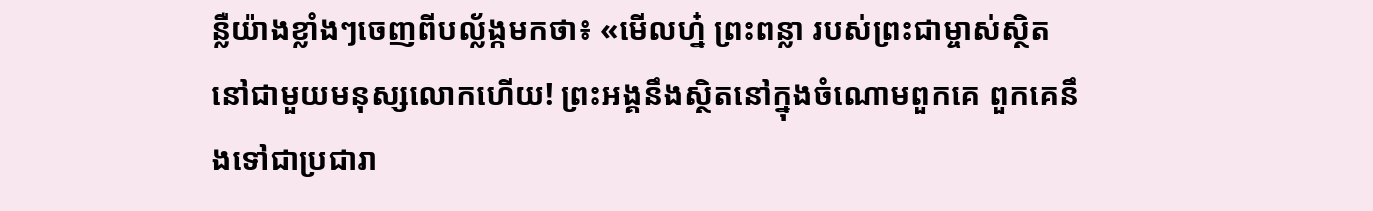ន្លឺយ៉ាងខ្លាំងៗចេញពីបល្ល័ង្កមកថា៖ «មើលហ្ន៎ ព្រះពន្លា របស់ព្រះជាម្ចាស់ស្ថិតនៅជាមួយមនុស្សលោកហើយ! ព្រះអង្គនឹងស្ថិតនៅក្នុងចំណោមពួកគេ ពួកគេនឹងទៅជាប្រជារា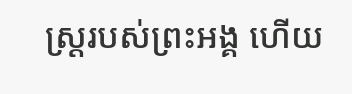ស្ដ្ររបស់ព្រះអង្គ ហើយ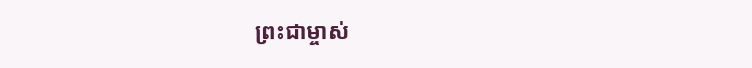ព្រះជាម្ចាស់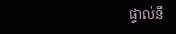ផ្ទាល់នឹ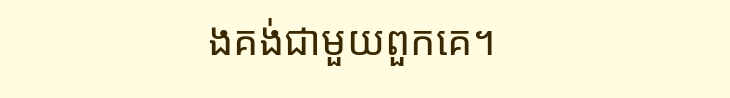ងគង់ជាមួយពួកគេ។